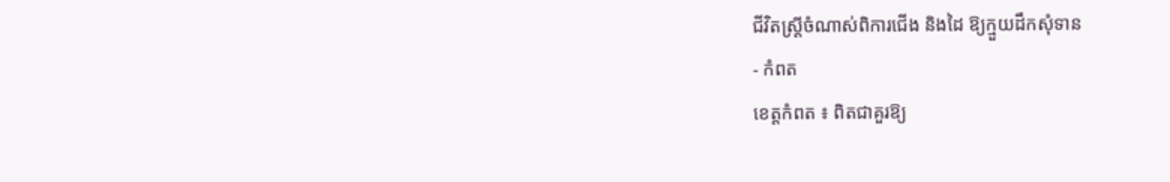ជីវិតស្ត្រីចំណាស់ពិការជើង និងដៃ ឱ្យក្មួយដឹកសុំទាន
- កំពត
ខេត្តកំពត ៖ ពិតជាគួរឱ្យ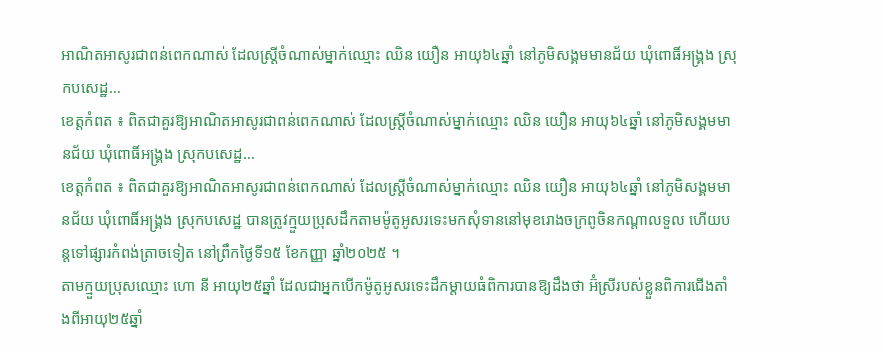អាណិតអាសូរជាពន់ពេកណាស់ ដែលស្ត្រីចំណាស់ម្នាក់ឈ្មោះ ឈិន យឿន អាយុ៦៤ឆ្នាំ នៅភូមិសង្គមមានជ័យ ឃុំពោធិ៍អង្គ្រង ស្រុកបសេដ្ឋ…
ខេត្តកំពត ៖ ពិតជាគួរឱ្យអាណិតអាសូរជាពន់ពេកណាស់ ដែលស្ត្រីចំណាស់ម្នាក់ឈ្មោះ ឈិន យឿន អាយុ៦៤ឆ្នាំ នៅភូមិសង្គមមានជ័យ ឃុំពោធិ៍អង្គ្រង ស្រុកបសេដ្ឋ…
ខេត្តកំពត ៖ ពិតជាគួរឱ្យអាណិតអាសូរជាពន់ពេកណាស់ ដែលស្ត្រីចំណាស់ម្នាក់ឈ្មោះ ឈិន យឿន អាយុ៦៤ឆ្នាំ នៅភូមិសង្គមមានជ័យ ឃុំពោធិ៍អង្គ្រង ស្រុកបសេដ្ឋ បានត្រូវក្មួយប្រុសដឹកតាមម៉ូតូអូសរទេះមកសុំទាននៅមុខរោងចក្រពូចិនកណ្ដាលទួល ហើយបន្តទៅផ្សារកំពង់ត្រាចទៀត នៅព្រឹកថ្ងៃទី១៥ ខែកញ្ញា ឆ្នាំ២០២៥ ។
តាមក្មួយប្រុសឈ្មោះ ហោ នី អាយុ២៥ឆ្នាំ ដែលជាអ្នកបើកម៉ូតូអូសរទេះដឹកម្តាយធំពិការបានឱ្យដឹងថា អ៊ំស្រីរបស់ខ្លួនពិការជើងតាំងពីអាយុ២៥ឆ្នាំ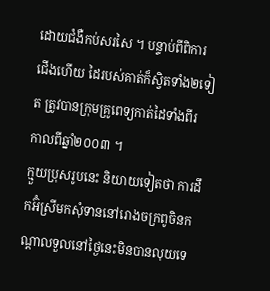ដោយជំងឺកប់សរសៃ ។ បន្ទាប់ពីពិការជើងហើយ ដៃរបស់គាត់ក៏ស្វិតទាំង២ទៀត ត្រូវបានក្រុមគ្រូពេទ្យកាត់ដៃទាំងពីរ កាលពីឆ្នាំ២០០៣ ។
ក្មួយប្រុសរូបនេះ និយាយទៀតថា ការដឹកអ៊ំស្រីមកសុំទាននៅរោងចក្រពូចិនកណ្ដាលទួលនៅថ្ងៃនេះមិនបានលុយទេ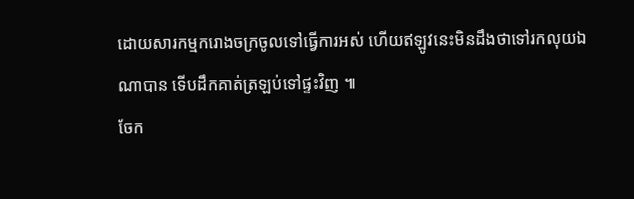ដោយសារកម្មករោងចក្រចូលទៅធ្វើការអស់ ហើយឥឡូវនេះមិនដឹងថាទៅរកលុយឯណាបាន ទើបដឹកគាត់ត្រឡប់ទៅផ្ទះវិញ ៕
ចែក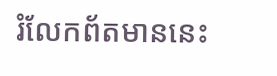រំលែកព័តមាននេះ